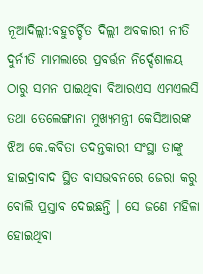ନୂଆଦିଲ୍ଲୀ:ବହୁଚର୍ଚ୍ଚିତ ଦିଲ୍ଲୀ ଅବକାରୀ ନୀତି ଦୁର୍ନୀତି ମାମଲାରେ ପ୍ରବର୍ତ୍ତନ ନିର୍ଦ୍ଦେଶାଳୟ ଠାରୁ ସମନ ପାଇଥିବା ବିଆରଏସ ଏମଏଲସି ତଥା ତେଲେଙ୍ଗାନା ମୁଖ୍ୟମନ୍ତ୍ରୀ କେସିଆରଙ୍କ ଝିଅ କେ.କବିତା ତଦନ୍ତକାରୀ ସଂସ୍ଥା ତାଙ୍କୁ ହାଇଦ୍ରାବାଦ ସ୍ଥିତ ବାସଭବନରେ ଜେରା କରୁ ବୋଲି ପ୍ରସ୍ତାବ ଦେଇଛନ୍ତି । ସେ ଜଣେ ମହିଳା ହୋଇଥିବା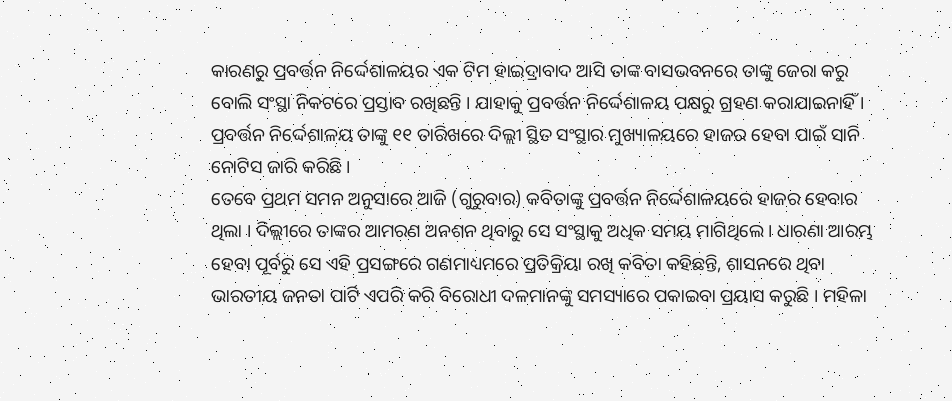କାରଣରୁ ପ୍ରବର୍ତ୍ତନ ନିର୍ଦ୍ଦେଶାଳୟର ଏକ ଟିମ ହାଇଦ୍ରାବାଦ ଆସି ତାଙ୍କ ବାସଭବନରେ ତାଙ୍କୁ ଜେରା କରୁ ବୋଲି ସଂସ୍ଥା ନିକଟରେ ପ୍ରସ୍ତାବ ରଖିଛନ୍ତି । ଯାହାକୁ ପ୍ରବର୍ତ୍ତନ ନିର୍ଦ୍ଦେଶାଳୟ ପକ୍ଷରୁ ଗ୍ରହଣ କରାଯାଇନାହିଁ । ପ୍ରବର୍ତ୍ତନ ନିର୍ଦ୍ଦେଶାଳୟ ତାଙ୍କୁ ୧୧ ତାରିଖରେ ଦିଲ୍ଲୀ ସ୍ଥିତ ସଂସ୍ଥାର ମୁଖ୍ୟାଳୟରେ ହାଜର ହେବା ପାଇଁ ସାନି ନୋଟିସ ଜାରି କରିଛି ।
ତେବେ ପ୍ରଥମ ସମନ ଅନୁସାରେ ଆଜି (ଗୁରୁବାର) କବିତାଙ୍କୁ ପ୍ରବର୍ତ୍ତନ ନିର୍ଦ୍ଦେଶାଳୟରେ ହାଜର ହେବାର ଥିଲା । ଦିଲ୍ଲୀରେ ତାଙ୍କର ଆମରଣ ଅନଶନ ଥିବାରୁ ସେ ସଂସ୍ଥାକୁ ଅଧିକ ସମୟ ମାଗିଥିଲେ । ଧାରଣା ଆରମ୍ଭ ହେବା ପୂର୍ବରୁ ସେ ଏହି ପ୍ରସଙ୍ଗରେ ଗଣମାଧ୍ୟମରେ ପ୍ରତିକ୍ରିୟା ରଖି କବିତା କହିଛନ୍ତି, ଶାସନରେ ଥିବା ଭାରତୀୟ ଜନତା ପାର୍ଟି ଏପରି କରି ବିରୋଧୀ ଦଳମାନଙ୍କୁ ସମସ୍ୟାରେ ପକାଇବା ପ୍ରୟାସ କରୁଛି । ମହିଳା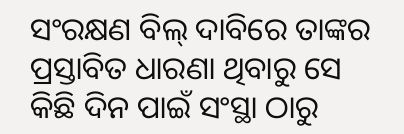ସଂରକ୍ଷଣ ବିଲ୍ ଦାବିରେ ତାଙ୍କର ପ୍ରସ୍ତାବିତ ଧାରଣା ଥିବାରୁ ସେ କିଛି ଦିନ ପାଇଁ ସଂସ୍ଥା ଠାରୁ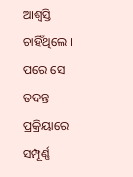ଆଶ୍ବସ୍ତି ଚାହିଁଥିଲେ । ପରେ ସେ ତଦନ୍ତ ପ୍ରକ୍ରିୟାରେ ସମ୍ପୂର୍ଣ୍ଣ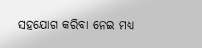ସହଯୋଗ କରିବା ନେଇ ମଧ୍ୟ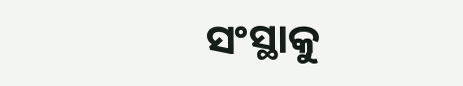ସଂସ୍ଥାକୁ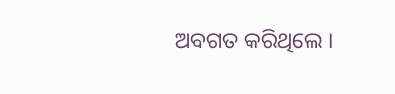ଅବଗତ କରିଥିଲେ ।